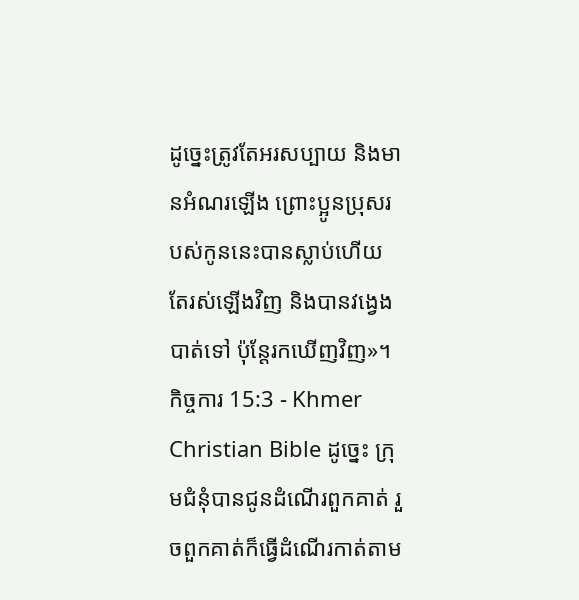ដូច្នេះត្រូវតែអរសប្បាយ និងមានអំណរឡើង ព្រោះប្អូនប្រុសរបស់កូននេះបានស្លាប់ហើយ តែរស់ឡើងវិញ និងបានវង្វេងបាត់ទៅ ប៉ុន្ដែរកឃើញវិញ»។
កិច្ចការ 15:3 - Khmer Christian Bible ដូច្នេះ ក្រុមជំនុំបានជូនដំណើរពួកគាត់ រួចពួកគាត់ក៏ធ្វើដំណើរកាត់តាម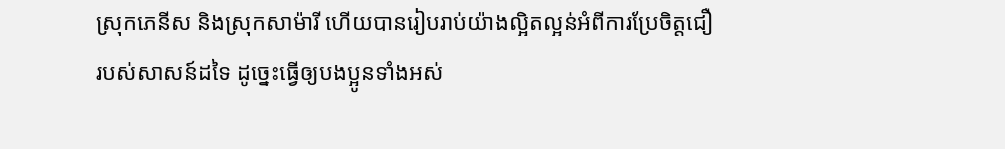ស្រុកភេនីស និងស្រុកសាម៉ារី ហើយបានរៀបរាប់យ៉ាងល្អិតល្អន់អំពីការប្រែចិត្ដជឿរបស់សាសន៍ដទៃ ដូច្នេះធ្វើឲ្យបងប្អូនទាំងអស់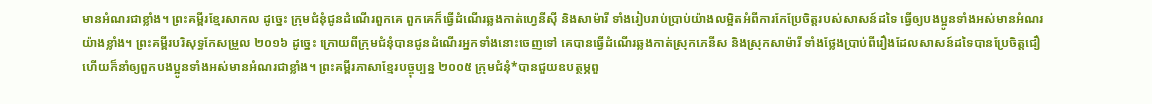មានអំណរជាខ្លាំង។ ព្រះគម្ពីរខ្មែរសាកល ដូច្នេះ ក្រុមជំនុំជូនដំណើរពួកគេ ពួកគេក៏ធ្វើដំណើរឆ្លងកាត់ហ្វេនីស៊ី និងសាម៉ារី ទាំងរៀបរាប់ប្រាប់យ៉ាងលម្អិតអំពីការកែប្រែចិត្តរបស់សាសន៍ដទៃ ធ្វើឲ្យបងប្អូនទាំងអស់មានអំណរយ៉ាងខ្លាំង។ ព្រះគម្ពីរបរិសុទ្ធកែសម្រួល ២០១៦ ដូច្នេះ ក្រោយពីក្រុមជំនុំបានជូនដំណើរអ្នកទាំងនោះចេញទៅ គេបានធ្វើដំណើរឆ្លងកាត់ស្រុកភេនីស និងស្រុកសាម៉ារី ទាំងថ្លែងប្រាប់ពីរឿងដែលសាសន៍ដទៃបានប្រែចិត្តជឿ ហើយក៏នាំឲ្យពួកបងប្អូនទាំងអស់មានអំណរជាខ្លាំង។ ព្រះគម្ពីរភាសាខ្មែរបច្ចុប្បន្ន ២០០៥ ក្រុមជំនុំ*បានជួយឧបត្ថម្ភពួ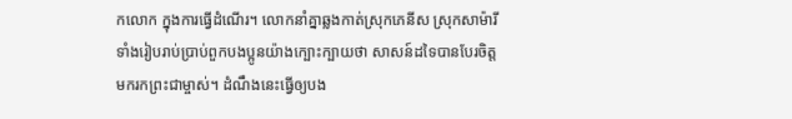កលោក ក្នុងការធ្វើដំណើរ។ លោកនាំគ្នាឆ្លងកាត់ស្រុកភេនីស ស្រុកសាម៉ារី ទាំងរៀបរាប់ប្រាប់ពួកបងប្អូនយ៉ាងក្បោះក្បាយថា សាសន៍ដទៃបានបែរចិត្តមករកព្រះជាម្ចាស់។ ដំណឹងនេះធ្វើឲ្យបង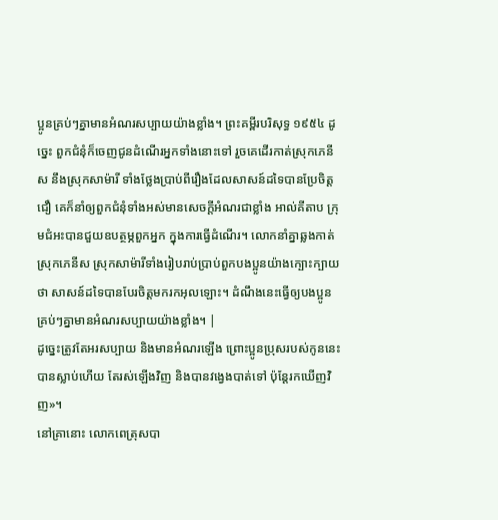ប្អូនគ្រប់ៗគ្នាមានអំណរសប្បាយយ៉ាងខ្លាំង។ ព្រះគម្ពីរបរិសុទ្ធ ១៩៥៤ ដូច្នេះ ពួកជំនុំក៏ចេញជូនដំណើរអ្នកទាំងនោះទៅ រួចគេដើរកាត់ស្រុកភេនីស នឹងស្រុកសាម៉ារី ទាំងថ្លែងប្រាប់ពីរឿងដែលសាសន៍ដទៃបានប្រែចិត្តជឿ គេក៏នាំឲ្យពួកជំនុំទាំងអស់មានសេចក្ដីអំណរជាខ្លាំង អាល់គីតាប ក្រុមជំអះបានជួយឧបត្ថម្ភពួកអ្នក ក្នុងការធ្វើដំណើរ។ លោកនាំគ្នាឆ្លងកាត់ស្រុកភេនីស ស្រុកសាម៉ារីទាំងរៀបរាប់ប្រាប់ពួកបងប្អូនយ៉ាងក្បោះក្បាយថា សាសន៍ដទៃបានបែរចិត្ដមករកអុលឡោះ។ ដំណឹងនេះធ្វើឲ្យបងប្អូនគ្រប់ៗគ្នាមានអំណរសប្បាយយ៉ាងខ្លាំង។ |
ដូច្នេះត្រូវតែអរសប្បាយ និងមានអំណរឡើង ព្រោះប្អូនប្រុសរបស់កូននេះបានស្លាប់ហើយ តែរស់ឡើងវិញ និងបានវង្វេងបាត់ទៅ ប៉ុន្ដែរកឃើញវិញ»។
នៅគ្រានោះ លោកពេត្រុសបា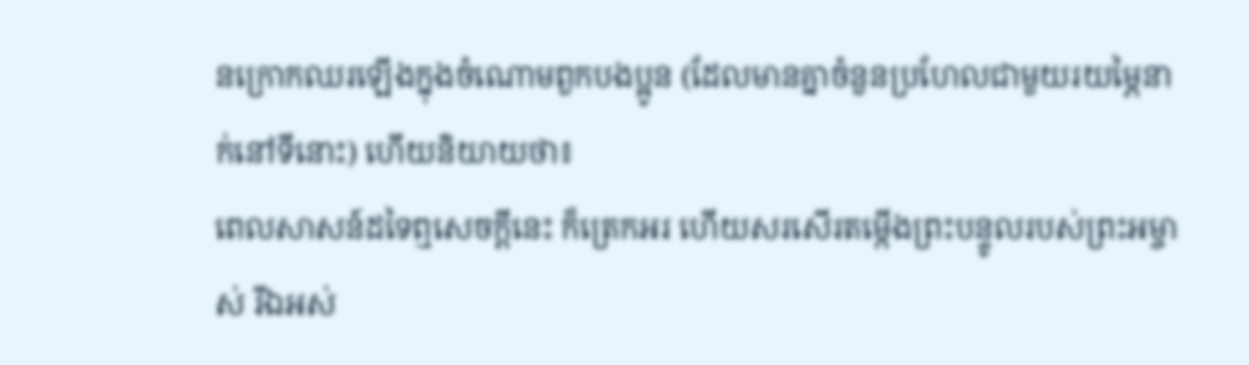នក្រោកឈរឡើងក្នុងចំណោមពួកបងប្អូន (ដែលមានគ្នាចំនួនប្រហែលជាមួយរយម្ភៃនាក់នៅទីនោះ) ហើយនិយាយថា៖
ពេលសាសន៍ដទៃឮសេចក្ដីនេះ ក៏ត្រេកអរ ហើយសរសើរតម្កើងព្រះបន្ទូលរបស់ព្រះអម្ចាស់ រីឯអស់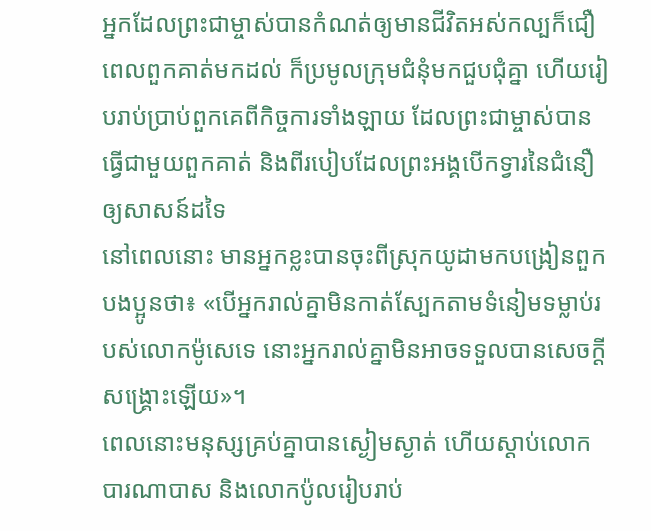អ្នកដែលព្រះជាម្ចាស់បានកំណត់ឲ្យមានជីវិតអស់កល្បក៏ជឿ
ពេលពួកគាត់មកដល់ ក៏ប្រមូលក្រុមជំនុំមកជួបជុំគ្នា ហើយរៀបរាប់ប្រាប់ពួកគេពីកិច្ចការទាំងឡាយ ដែលព្រះជាម្ចាស់បានធ្វើជាមួយពួកគាត់ និងពីរបៀបដែលព្រះអង្គបើកទ្វារនៃជំនឿឲ្យសាសន៍ដទៃ
នៅពេលនោះ មានអ្នកខ្លះបានចុះពីស្រុកយូដាមកបង្រៀនពួកបងប្អូនថា៖ «បើអ្នករាល់គ្នាមិនកាត់ស្បែកតាមទំនៀមទម្លាប់របស់លោកម៉ូសេទេ នោះអ្នករាល់គ្នាមិនអាចទទួលបានសេចក្ដីសង្គ្រោះឡើយ»។
ពេលនោះមនុស្សគ្រប់គ្នាបានស្ងៀមស្ងាត់ ហើយស្ដាប់លោកបារណាបាស និងលោកប៉ូលរៀបរាប់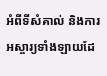អំពីទីសំគាល់ និងការអស្ចារ្យទាំងឡាយដែ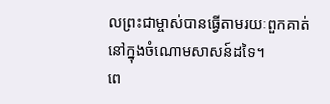លព្រះជាម្ចាស់បានធ្វើតាមរយៈពួកគាត់ នៅក្នុងចំណោមសាសន៍ដទៃ។
ពេ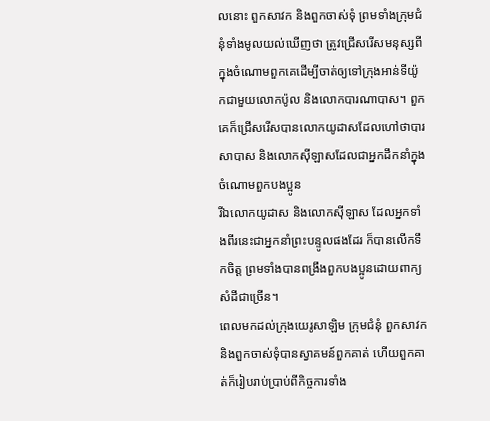លនោះ ពួកសាវក និងពួកចាស់ទុំ ព្រមទាំងក្រុមជំនុំទាំងមូលយល់ឃើញថា ត្រូវជ្រើសរើសមនុស្សពីក្នុងចំណោមពួកគេដើម្បីចាត់ឲ្យទៅក្រុងអាន់ទីយ៉ូកជាមួយលោកប៉ូល និងលោកបារណាបាស។ ពួកគេក៏ជ្រើសរើសបានលោកយូដាសដែលហៅថាបារសាបាស និងលោកស៊ីឡាសដែលជាអ្នកដឹកនាំក្នុងចំណោមពួកបងប្អូន
រីឯលោកយូដាស និងលោកស៊ីឡាស ដែលអ្នកទាំងពីរនេះជាអ្នកនាំព្រះបន្ទូលផងដែរ ក៏បានលើកទឹកចិត្ដ ព្រមទាំងបានពង្រឹងពួកបងប្អូនដោយពាក្យសំដីជាច្រើន។
ពេលមកដល់ក្រុងយេរូសាឡិម ក្រុមជំនុំ ពួកសាវក និងពួកចាស់ទុំបានស្វាគមន៍ពួកគាត់ ហើយពួកគាត់ក៏រៀបរាប់ប្រាប់ពីកិច្ចការទាំង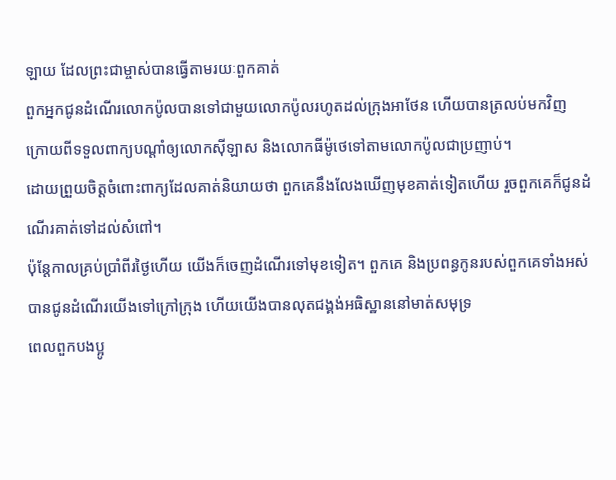ឡាយ ដែលព្រះជាម្ចាស់បានធ្វើតាមរយៈពួកគាត់
ពួកអ្នកជូនដំណើរលោកប៉ូលបានទៅជាមួយលោកប៉ូលរហូតដល់ក្រុងអាថែន ហើយបានត្រលប់មកវិញ ក្រោយពីទទួលពាក្យបណ្ដាំឲ្យលោកស៊ីឡាស និងលោកធីម៉ូថេទៅតាមលោកប៉ូលជាប្រញាប់។
ដោយព្រួយចិត្តចំពោះពាក្យដែលគាត់និយាយថា ពួកគេនឹងលែងឃើញមុខគាត់ទៀតហើយ រួចពួកគេក៏ជូនដំណើរគាត់ទៅដល់សំពៅ។
ប៉ុន្ដែកាលគ្រប់ប្រាំពីរថ្ងៃហើយ យើងក៏ចេញដំណើរទៅមុខទៀត។ ពួកគេ និងប្រពន្ធកូនរបស់ពួកគេទាំងអស់ បានជូនដំណើរយើងទៅក្រៅក្រុង ហើយយើងបានលុតជង្គង់អធិស្ឋាននៅមាត់សមុទ្រ
ពេលពួកបងប្អូ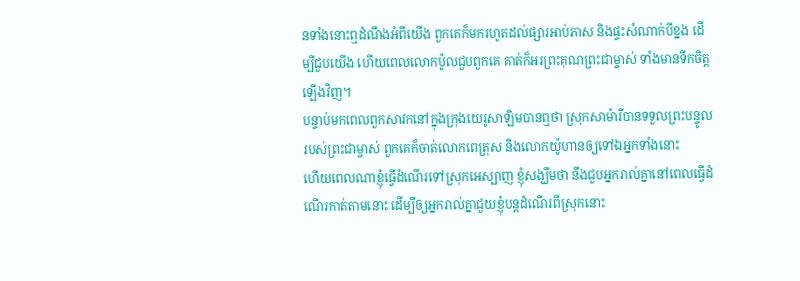នទាំងនោះឮដំណឹងអំពីយើង ពួកគេក៏មករហូតដល់ផ្សារអាប់ភាស និងផ្ទះសំណាក់បីខ្នង ដើម្បីជួបយើង ហើយពេលលោកប៉ូលជួបពួកគេ គាត់ក៏អរព្រះគុណព្រះជាម្ចាស់ ទាំងមានទឹកចិត្ដឡើងវិញ។
បន្ទាប់មកពេលពួកសាវកនៅក្នុងក្រុងយេរូសាឡិមបានឮថា ស្រុកសាម៉ារីបានទទួលព្រះបន្ទូលរបស់ព្រះជាម្ចាស់ ពួកគេក៏ចាត់លោកពេត្រុស និងលោកយ៉ូហានឲ្យទៅឯអ្នកទាំងនោះ
ហើយពេលណាខ្ញុំធ្វើដំណើរទៅស្រុកអេស្បាញ ខ្ញុំសង្ឃឹមថា នឹងជួបអ្នករាល់គ្នានៅពេលធ្វើដំណើរកាត់តាមនោះ ដើម្បីឲ្យអ្នករាល់គ្នាជួយខ្ញុំបន្តដំណើរពីស្រុកនោះ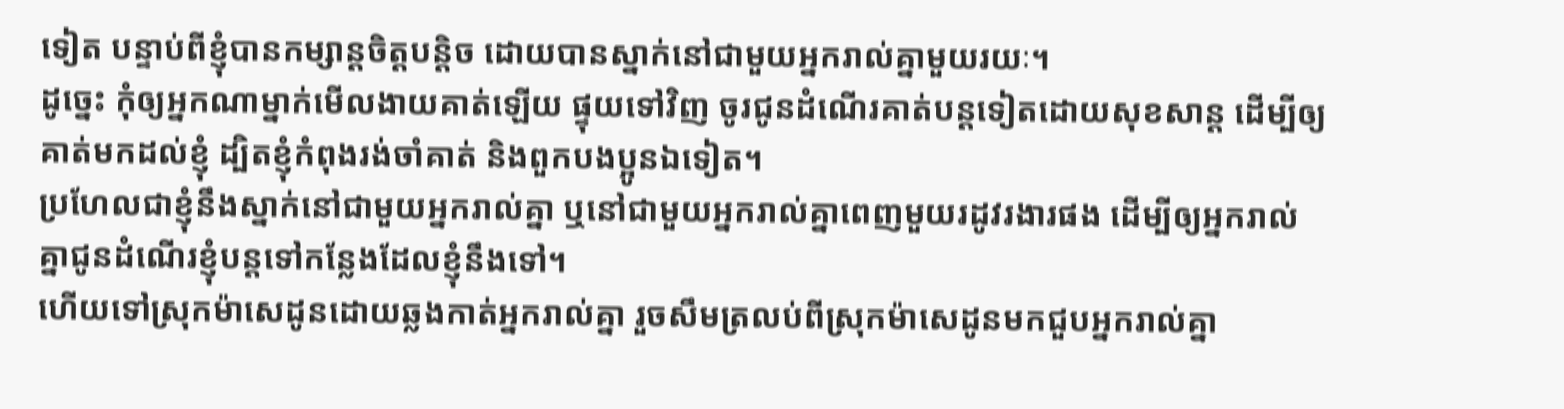ទៀត បន្ទាប់ពីខ្ញុំបានកម្សាន្ដចិត្ដបន្ដិច ដោយបានស្នាក់នៅជាមួយអ្នករាល់គ្នាមួយរយៈ។
ដូច្នេះ កុំឲ្យអ្នកណាម្នាក់មើលងាយគាត់ឡើយ ផ្ទុយទៅវិញ ចូរជូនដំណើរគាត់បន្ដទៀតដោយសុខសាន្ដ ដើម្បីឲ្យគាត់មកដល់ខ្ញុំ ដ្បិតខ្ញុំកំពុងរង់ចាំគាត់ និងពួកបងប្អូនឯទៀត។
ប្រហែលជាខ្ញុំនឹងស្នាក់នៅជាមួយអ្នករាល់គ្នា ឬនៅជាមួយអ្នករាល់គ្នាពេញមួយរដូវរងារផង ដើម្បីឲ្យអ្នករាល់គ្នាជូនដំណើរខ្ញុំបន្ដទៅកន្លែងដែលខ្ញុំនឹងទៅ។
ហើយទៅស្រុកម៉ាសេដូនដោយឆ្លងកាត់អ្នករាល់គ្នា រួចសឹមត្រលប់ពីស្រុកម៉ាសេដូនមកជួបអ្នករាល់គ្នា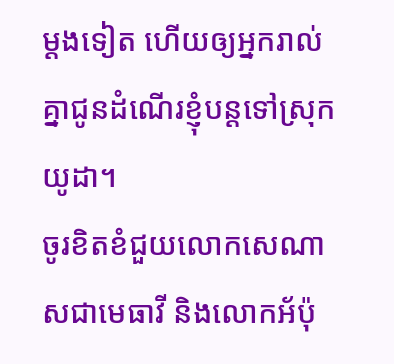ម្ដងទៀត ហើយឲ្យអ្នករាល់គ្នាជូនដំណើរខ្ញុំបន្ដទៅស្រុកយូដា។
ចូរខិតខំជួយលោកសេណាសជាមេធាវី និងលោកអ័ប៉ុ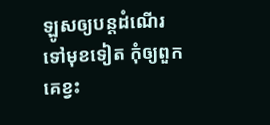ឡូសឲ្យបន្តដំណើរទៅមុខទៀត កុំឲ្យពួកគេខ្វះ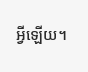អ្វីឡើយ។